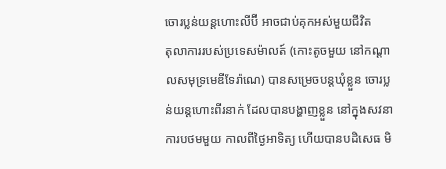ចោរប្លន់យន្ដហោះលីប៊ី អាចជាប់គុកអស់មួយជីវិត
តុលាការរបស់ប្រទេសម៉ាលត៍ (កោះតូចមួយ នៅកណ្ដាលសមុទ្រមេឌីទែរ៉ាណេ) បានសម្រេចបន្តឃុំខ្លួន ចោរប្លន់យន្ដហោះពីរនាក់ ដែលបានបង្ហាញខ្លួន នៅក្នុងសវនាការបថមមួយ កាលពីថ្ងៃអាទិត្យ ហើយបានបដិសេធ មិ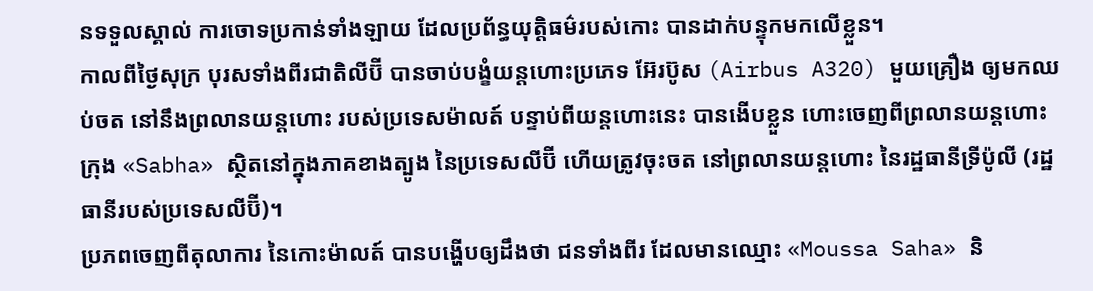នទទួលស្គាល់ ការចោទប្រកាន់ទាំងឡាយ ដែលប្រព័ន្ធយុត្តិធម៌របស់កោះ បានដាក់បន្ទុកមកលើខ្លួន។
កាលពីថ្ងៃសុក្រ បុរសទាំងពីរជាតិលីប៊ី បានចាប់បង្ខំយន្ដហោះប្រភេទ អ៊ែរប៊ូស (Airbus A320) មួយគ្រឿង ឲ្យមកឈប់ចត នៅនឹងព្រលានយន្ដហោះ របស់ប្រទេសម៉ាលត៍ បន្ទាប់ពីយន្ដហោះនេះ បានងើបខ្លួន ហោះចេញពីព្រលានយន្ដហោះ ក្រុង «Sabha» ស្ថិតនៅក្នុងភាគខាងត្បូង នៃប្រទេសលីប៊ី ហើយត្រូវចុះចត នៅព្រលានយន្ដហោះ នៃរដ្ឋធានីទ្រីប៉ូលី (រដ្ឋធានីរបស់ប្រទេសលីប៊ី)។
ប្រភពចេញពីតុលាការ នៃកោះម៉ាលត៍ បានបង្ហើបឲ្យដឹងថា ជនទាំងពីរ ដែលមានឈ្មោះ «Moussa Saha» និ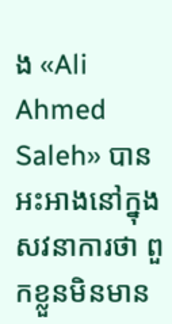ង «Ali Ahmed Saleh» បានអះអាងនៅក្នុងសវនាការថា ពួកខ្លួនមិនមាន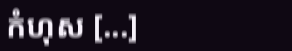កំហុស [...]